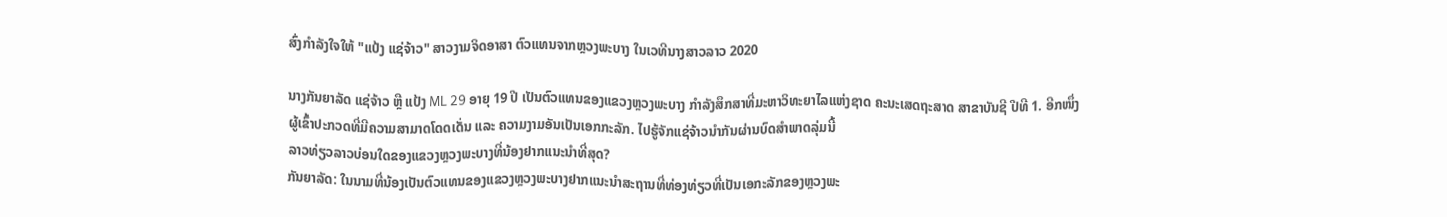ສົ່ງກຳລັງໃຈໃຫ້ "ແປ້ງ ແຊ່ຈ້າວ" ສາວງາມຈິດອາສາ ຕົວແທນຈາກຫຼວງພະບາງ ໃນເວທີນາງສາວລາວ 2020

ນາງກັນຍາລັດ ແຊ່ຈ້າວ ຫຼື ແປ້ງ ML 29 ອາຍຸ 19 ປີ ເປັນຕົວແທນຂອງແຂວງຫຼວງພະບາງ ກຳລັງສຶກສາທີ່ມະຫາວິທະຍາໄລແຫ່ງຊາດ ຄະນະເສດຖະສາດ ສາຂາບັນຊີ ປີທີ 1. ອີກໜຶ່ງຜູ້ເຂົ້າປະກວດທີ່ມີຄວາມສາມາດໂດດເດັ່ນ ແລະ ຄວາມງາມອັນເປັນເອກກະລັກ. ໄປຮູ້ຈັກແຊ່ຈ້າວນຳກັນຜ່ານບົດສຳພາດລຸ່ມນີ້
ລາວທ່ຽວລາວບ່ອນໃດຂອງແຂວງຫຼວງພະບາງທີ່ນ້ອງຢາກແນະນຳທີ່ສຸດ?
ກັນຍາລັດ: ໃນນາມທີ່ນ້ອງເປັນຕົວແທນຂອງແຂວງຫຼວງພະບາງຢາກແນະນຳສະຖານທີ່ທ່ອງທ່ຽວທີ່ເປັນເອກະລັກຂອງຫຼວງພະ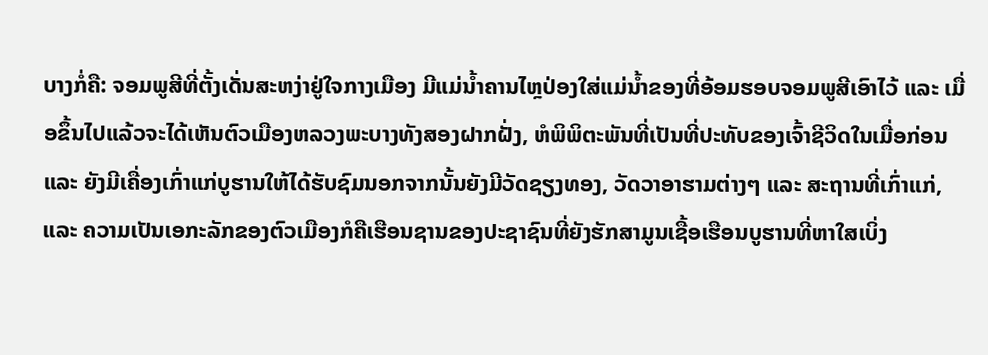ບາງກໍ່ຄື: ຈອມພູສີທີ່ຕັ້ງເດັ່ນສະຫງ່າຢູ່ໃຈກາງເມືອງ ມີແມ່ນໍ້າຄານໄຫຼປ່ອງໃສ່ແມ່ນໍ້າຂອງທີ່ອ້ອມຮອບຈອມພູສີເອົາໄວ້ ແລະ ເມື່ອຂຶ້ນໄປແລ້ວຈະໄດ້ເຫັນຕົວເມືອງຫລວງພະບາງທັງສອງຝາກຝັ່ງ, ຫໍພິພິຕະພັນທີ່ເປັນທີ່ປະທັບຂອງເຈົ້າຊີວິດໃນເມື່ອກ່ອນ ແລະ ຍັງມີເຄື່ອງເກົ່າແກ່ບູຮານໃຫ້ໄດ້ຮັບຊົມນອກຈາກນັ້ນຍັງມີວັດຊຽງທອງ, ວັດວາອາຮາມຕ່າງໆ ແລະ ສະຖານທີ່ເກົ່າແກ່, ແລະ ຄວາມເປັນເອກະລັກຂອງຕົວເມືອງກໍຄືເຮືອນຊານຂອງປະຊາຊົນທີ່ຍັງຮັກສາມູນເຊື້ອເຮືອນບູຮານທີ່ຫາໃສເບິ່ງ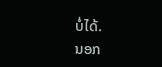ບໍ່ໄດ້.
ນອກ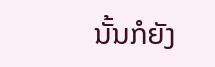ນັ້ນກໍຍັງ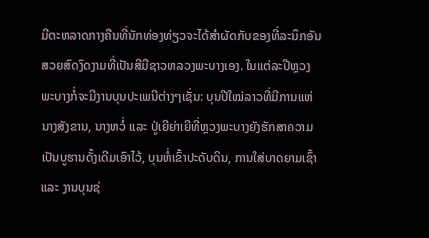ມີຕະຫລາດກາງຄືນທີ່ນັກທ່ອງທ່ຽວຈະໄດ້ສຳຜັດກັບຂອງທີ່ລະນຶກອັນສວຍສົດງົດງາມທີ່ເປັນສີມືຊາວຫລວງພະບາງເອງ. ໃນແຕ່ລະປີຫຼວງພະບາງກໍ່ຈະມີງານບຸນປະເພນີຕ່າງໆເຊັ່ນ: ບຸນປີໃໝ່ລາວທີ່ມີການແຫ່ນາງສັງຂານ, ນາງຫວໍ່ ແລະ ປູ່ເຍີຍ່າເຍີທີ່ຫຼວງພະບາງຍັງຮັກສາຄວາມເປັນບູຮານດັ້ງເດີມເອົາໄວ້, ບຸນຫໍ່ເຂົ້າປະດັບດິນ, ການໃສ່ບາດຍາມເຊົ້າ ແລະ ງານບຸນຊ່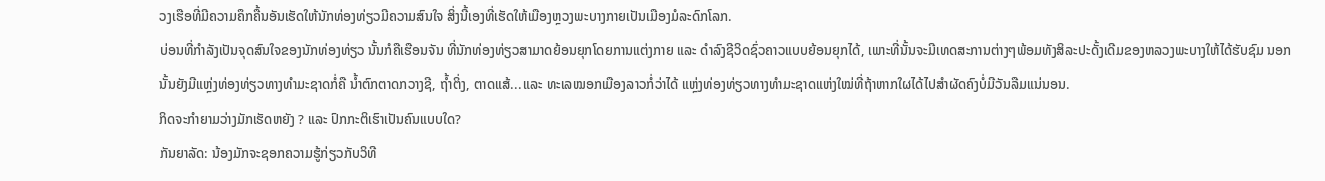ວງເຮືອທີ່ມີຄວາມຄຶກຄື້ນອັນເຮັດໃຫ້ນັກທ່ອງທ່ຽວມີຄວາມສົນໃຈ ສິ່ງນີ້ເອງທີ່ເຮັດໃຫ້ເມືອງຫຼວງພະບາງກາຍເປັນເມືອງມໍລະດົກໂລກ.
ບ່ອນທີ່ກຳລັງເປັນຈຸດສົນໃຈຂອງນັກທ່ອງທ່ຽວ ນັ້ນກໍຄືເຮືອນຈັນ ທີ່ນັກທ່ອງທ່ຽວສາມາດຍ້ອນຍຸກໂດຍການແຕ່ງກາຍ ແລະ ດຳລົງຊີວິດຊົ່ວຄາວແບບຍ້ອນຍຸກໄດ້, ເພາະທີ່ນັ້ນຈະມີເທດສະການຕ່າງໆພ້ອມທັງສິລະປະດັ້ງເດີມຂອງຫລວງພະບາງໃຫ້ໄດ້ຮັບຊົມ ນອກນັ້ນຍັງມີແຫຼ່ງທ່ອງທ່ຽວທາງທຳມະຊາດກໍ່ຄື ນໍ້າຕົກຕາດກວາງຊີ, ຖໍ້າຕິ່ງ, ຕາດແສ້...ແລະ ທະເລໝອກເມືອງລາວກໍ່ວ່າໄດ້ ແຫຼ່ງທ່ອງທ່ຽວທາງທຳມະຊາດແຫ່ງໃໝ່ທີ່ຖ້າຫາກໃຜໄດ້ໄປສຳຜັດຄົງບໍ່ມີວັນລືມແນ່ນອນ.
ກິດຈະກຳຍາມວ່າງມັກເຮັດຫຍັງ ? ແລະ ປົກກະຕິເຮົາເປັນຄົນແບບໃດ?
ກັນຍາລັດ: ນ້ອງມັກຈະຊອກຄວາມຮູ້ກ່ຽວກັບວິທີ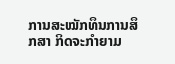ການສະໝັກທຶນການສຶກສາ ກິດຈະກຳຍາມ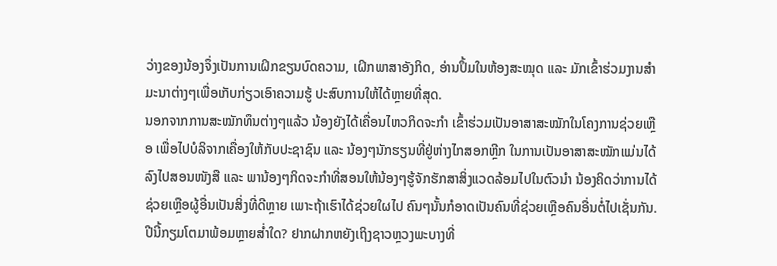ວ່າງຂອງນ້ອງຈຶ່ງເປັນການເຝິກຂຽນບົດຄວາມ, ເຝິກພາສາອັງກິດ, ອ່ານປຶ້ມໃນຫ້ອງສະໝຸດ ແລະ ມັກເຂົ້າຮ່ວມງານສຳມະນາຕ່າງໆເພື່ອເກັບກ່ຽວເອົາຄວາມຮູ້ ປະສົບການໃຫ້ໄດ້ຫຼາຍທີ່ສຸດ.
ນອກຈາກການສະໝັກທຶນຕ່າງໆແລ້ວ ນ້ອງຍັງໄດ້ເຄື່ອນໄຫວກິດຈະກຳ ເຂົ້າຮ່ວມເປັນອາສາສະໝັກໃນໂຄງການຊ່ວຍເຫຼືອ ເພື່ອໄປບໍລິຈາກເຄື່ອງໃຫ້ກັບປະຊາຊົນ ແລະ ນ້ອງໆນັກຮຽນທີ່ຢູ່ຫ່າງໄກສອກຫຼີກ ໃນການເປັນອາສາສະໝັກແມ່ນໄດ້ລົງໄປສອນໜັງສື ແລະ ພານ້ອງໆກິດຈະກຳທີ່ສອນໃຫ້ນ້ອງໆຮູ້ຈັກຮັກສາສິ່ງແວດລ້ອມໄປໃນຕົວນຳ ນ້ອງຄິດວ່າການໄດ້ຊ່ວຍເຫຼືອຜູ້ອື່ນເປັນສິ່ງທີ່ດີຫຼາຍ ເພາະຖ້າເຮົາໄດ້ຊ່ວຍໃຜໄປ ຄົນໆນັ້ນກໍອາດເປັນຄົນທີ່ຊ່ວຍເຫຼືອຄົນອື່ນຕໍ່ໄປເຊັ່ນກັນ.
ປີນີ້ກຽມໂຕມາພ້ອມຫຼາຍສໍ່າໃດ? ຢາກຝາກຫຍັງເຖິງຊາວຫຼວງພະບາງທີ່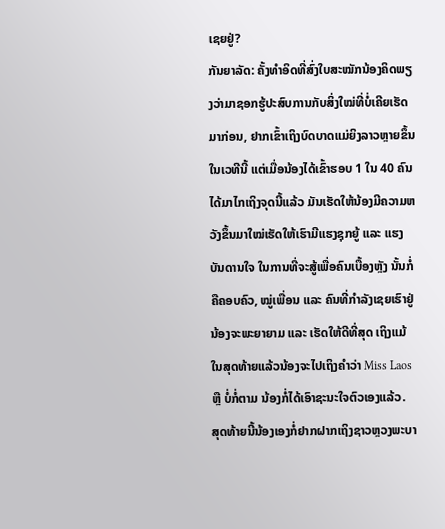ເຊຍຢູ່?
ກັນຍາລັດ: ຄັ້ງທຳອິດທີ່ສົ່ງໃບສະໝັກນ້ອງຄິດພຽງວ່າມາຊອກຮູ້ປະສົບການກັບສິ່ງໃໝ່ທີ່ບໍ່ເຄີຍເຮັດມາກ່ອນ, ຢາກເຂົ້າເຖິງບົດບາດແມ່ຍິງລາວຫຼາຍຂຶ້ນໃນເວທີນີ້ ແຕ່ເມື່ອນ້ອງໄດ້ເຂົ້າຮອບ 1 ໃນ 40 ຄົນໄດ້ມາໄກເຖິງຈຸດນີ້ແລ້ວ ມັນເຮັດໃຫ້ນ້ອງມີຄວາມຫວັງຂຶ້ນມາໃໝ່ເຮັດໃຫ້ເຮົາມີແຮງຊຸກຍູ້ ແລະ ແຮງບັນດານໃຈ ໃນການທີ່ຈະສູ້ເພື່ອຄົນເບື້ອງຫຼັງ ນັ້ນກໍ່ຄືຄອບຄົວ, ໝູ່ເພື່ອນ ແລະ ຄົນທີ່ກຳລັງເຊຍເຮົາຢູ່ ນ້ອງຈະພະຍາຍາມ ແລະ ເຮັດໃຫ້ດີທີ່ສຸດ ເຖິງແມ້ໃນສຸດທ້າຍແລ້ວນ້ອງຈະໄປເຖິງຄຳວ່າ Miss Laos ຫຼື ບໍ່ກໍ່ຕາມ ນ້ອງກໍ່ໄດ້ເອົາຊະນະໃຈຕົວເອງແລ້ວ.
ສຸດທ້າຍນີ້ນ້ອງເອງກໍ່ຢາກຝາກເຖິງຊາວຫຼວງພະບາ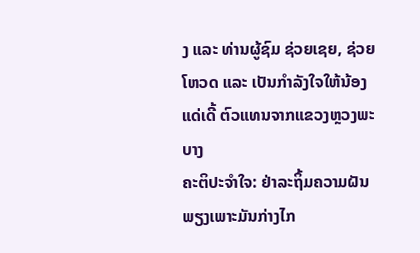ງ ແລະ ທ່ານຜູ້ຊົມ ຊ່ວຍເຊຍ, ຊ່ວຍໂຫວດ ແລະ ເປັນກຳລັງໃຈໃຫ້ນ້ອງແດ່ເດີ້ ຕົວແທນຈາກແຂວງຫຼວງພະບາງ
ຄະຕິປະຈຳໃຈ: ຢ່າລະຖິ້ມຄວາມຝັນ ພຽງເພາະມັນກ່າງໄກ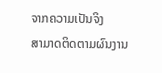ຈາກຄວາມເປັນຈິງ
ສາມາດຕິດຕາມຜົນງານ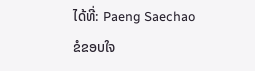ໄດ້ທີ່: Paeng Saechao
ຂໍຂອບໃຈ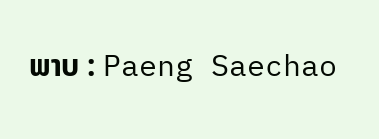ພາບ : Paeng Saechao